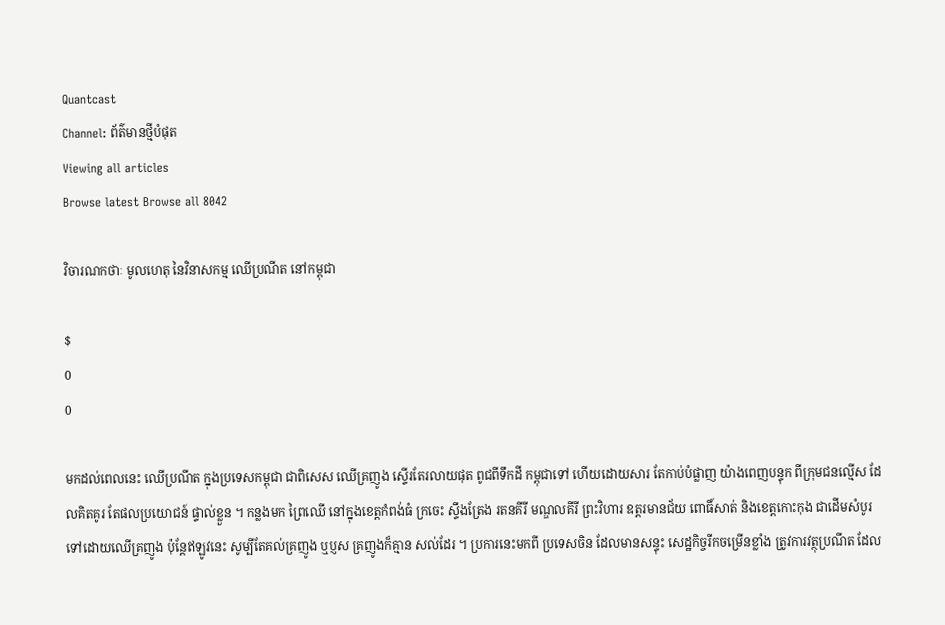Quantcast
Channel: ព័ត៌មានថ្មីបំផុត
Viewing all articles
Browse latest Browse all 8042

វិចារណកថាៈ មូលហេតុ នៃវិនាសកម្ម ឈើប្រណីត នៅកម្ពុជា

$
0
0

មកដល់ពេលនេះ ឈើប្រណីត ក្នុងប្រទេសកម្ពុជា ជាពិសេស ឈើគ្រញូង ស្ទើរតែរលាយផុត ពូជពីទឹកដី កម្ពុជាទៅ ហើយដោយសារ តែកាប់បំផ្លាញ យ៉ាងពេញបន្ទុក ពីក្រុមជនល្មើស ដែលគិតគូរ តែផលប្រយោជន៍ ផ្ទាល់ខ្លួន ។ កន្លងមក ព្រៃឈើ នៅក្នុងខេត្តកំពង់ធំ ក្រចេះ ស្ទឹងត្រែង រតនគីរី មណ្ឌលគីរី ព្រះវិហារ ឧត្តរមានជ័យ ពោធិ៍សាត់ និងខេត្តកោះកុង ជាដើមសំបូរ ទៅដោយឈើគ្រញូង ប៉ុន្តែឥឡូវនេះ សូម្បីតែគល់គ្រញូង ឬប្ញស គ្រញូងក៏គ្មាន សល់ដែរ ។ ប្រការនេះមកពី ប្រទេសចិន ដែលមានសន្ទុះ សេដ្ឋកិច្ចរីកចម្រើនខ្លាំង ត្រូវការវត្ថុប្រណីត ដែល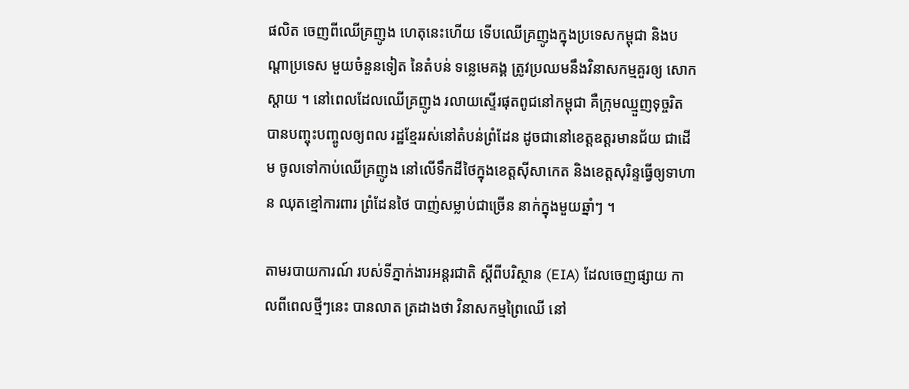ផលិត ចេញពីឈើគ្រញូង ហេតុនេះហើយ ទើបឈើគ្រញូងក្នុងប្រទេសកម្ពុជា និងបណ្តាប្រទេស មួយចំនួនទៀត នៃតំបន់ ទន្លេមេគង្គ ត្រូវប្រឈមនឹងវិនាសកម្មគួរឲ្យ សោកស្តាយ ។ នៅពេលដែលឈើគ្រញូង រលាយស្ទើរផុតពូជនៅកម្ពុជា គឺក្រុមឈ្មួញទុច្ចរិត បានបញ្ចុះបញ្ចូលឲ្យពល រដ្ឋខ្មែររស់នៅតំបន់ព្រំដែន ដូចជានៅខេត្តឧត្តរមានជ័យ ជាដើម ចូលទៅកាប់ឈើគ្រញូង នៅលើទឹកដីថៃក្នុងខេត្តស៊ីសាកេត និងខេត្តសុរិន្ទធ្វើឲ្យទាហាន ឈុតខ្មៅការពារ ព្រំដែនថៃ បាញ់សម្លាប់ជាច្រើន នាក់ក្នុងមួយឆ្នាំៗ ។

តាមរបាយការណ៍ របស់ទីភ្នាក់ងារអន្តរជាតិ ស្តីពីបរិស្ថាន (EIA) ដែលចេញផ្សាយ កាលពីពេលថ្មីៗនេះ បានលាត ត្រដាងថា វិនាសកម្មព្រៃឈើ នៅ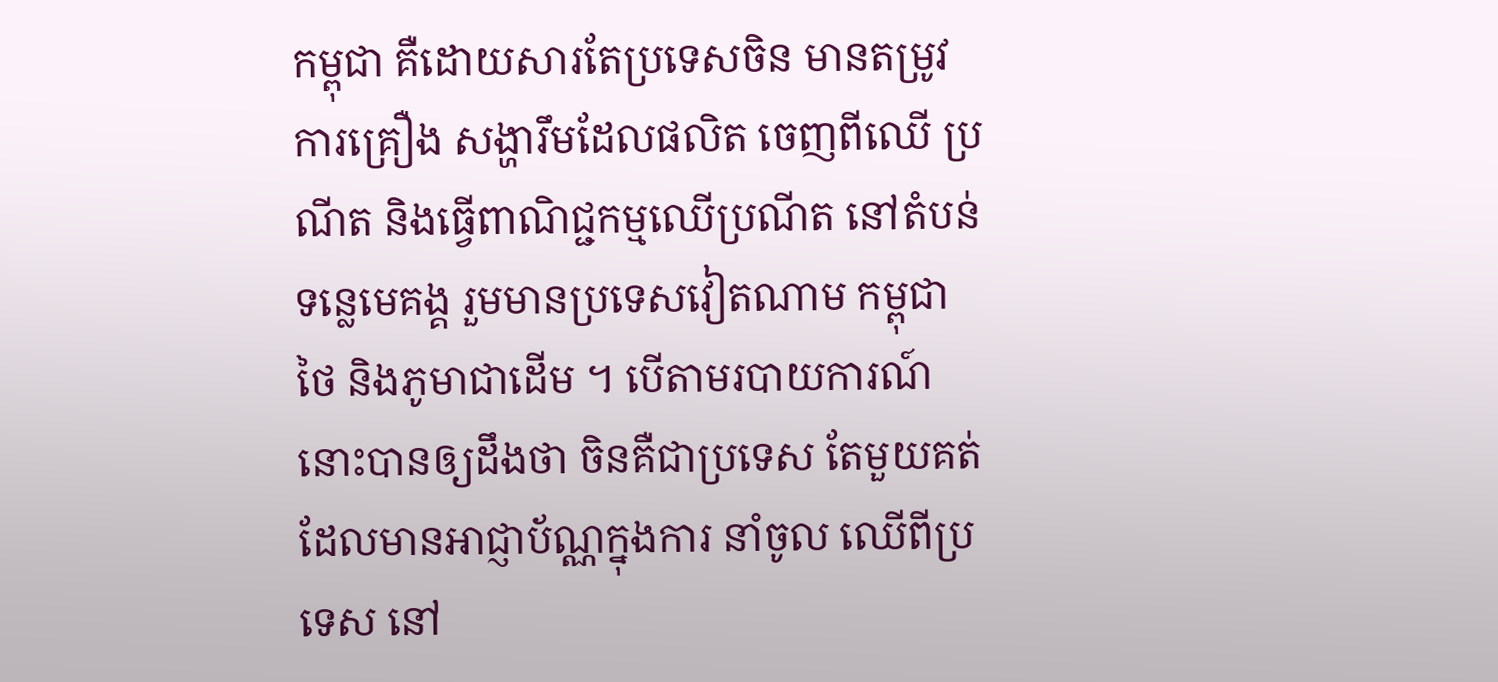កម្ពុជា គឺដោយសារតែប្រទេសចិន មានតម្រូវការគ្រឿង សង្ហារឹមដែលផលិត ចេញពីឈើ ប្រណីត និងធ្វើពាណិជ្ជកម្មឈើប្រណីត នៅតំបន់ ទន្លេមេគង្គ រួមមានប្រទេសវៀតណាម កម្ពុជា ថៃ និងភូមាជាដើម ។ បើតាមរបាយការណ៍នោះបានឲ្យដឹងថា ចិនគឺជាប្រទេស តែមួយគត់ ដែលមានអាជ្ញាប័ណ្ណក្នុងការ នាំចូល ឈើពីប្រទេស នៅ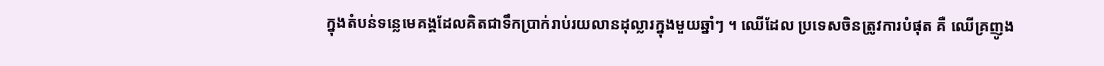ក្នុងតំបន់ទន្លេមេគង្គដែលគិតជាទឹកបា្រក់រាប់រយលានដុល្លារក្នុងមួយឆ្នាំៗ ។ ឈើដែល ប្រទេសចិនត្រូវការបំផុត គឺ ឈើគ្រញូង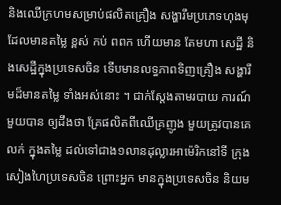និងឈើក្រហមសម្រាប់ផលិតគ្រឿង សង្ហារឹមប្រភេទហុងមុ ដែលមានតម្លៃ ខ្ពស់ កប់ ពពក ហើយមាន តែមហា សេដ្ឋី និងសេដ្ឋីក្នុងប្រទេសចិន ទើបមានលទ្ធភាពទិញគ្រឿង សង្ហារឹមដ៏មានតម្លៃ ទាំងអស់នោះ ។ ជាក់ស្តែងតាមរបាយ ការណ៍មួយបាន ឲ្យដឹងថា គ្រែផលិតពីឈើគ្រញូង មួយត្រូវបានគេលក់ ក្នុងតម្លៃ ដល់ទៅជាង១លានដុល្លារអាម៉េរិកនៅទី ក្រុងសៀងហៃប្រទេសចិន ព្រោះអ្នក មានក្នុងប្រទេសចិន និយម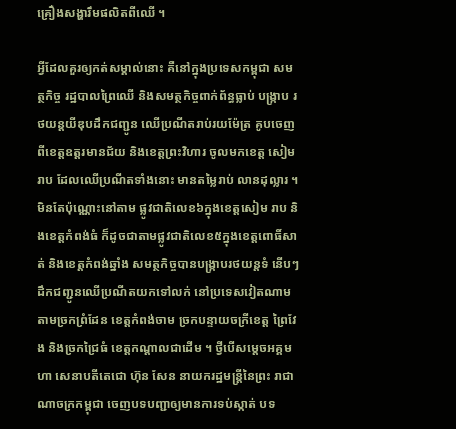គ្រឿងសង្ហារឹមផលិតពីឈើ ។

អ្វីដែលគួរឲ្យកត់សម្គាល់នោះ គឺនៅក្នុងប្រទេសកម្ពុជា សមត្ថកិច្ច រដ្ឋបាលព្រៃឈើ និងសមត្ថកិច្ចពាក់ព័ន្ធធ្លាប់ បង្រ្កាប រថយន្តយីឌុបដឹកជញ្ជូន ឈើប្រណីតរាប់រយម៉ែត្រ គូបចេញពីខេត្តឧត្តរមានជ័យ និងខេត្តព្រះវិហារ ចូលមកខេត្ត សៀមរាប ដែលឈើប្រណីតទាំងនោះ មានតម្លៃរាប់ លានដុល្លារ ។ មិនតែប៉ុណ្ណោះនៅតាម ផ្លូវជាតិលេខ៦ក្នុងខេត្តសៀម រាប និងខេត្តកំពង់ធំ ក៏ដូចជាតាមផ្លូវជាតិលេខ៥ក្នុងខេត្តពោធិ៍សាត់ និងខេត្តកំពង់ឆ្នាំង សមត្ថកិច្ចបានបង្ក្រាបរថយន្តទំ នើបៗដឹកជញ្ជូនឈើប្រណីតយកទៅលក់ នៅប្រទេសវៀតណាមតាមច្រកព្រំដែន ខេត្តកំពង់ចាម ច្រកបន្ទាយចក្រីខេត្ត ព្រៃវែង និងច្រកជ្រៃធំ ខេត្តកណ្តាលជាដើម ។ ថ្វីបើសម្តេចអគ្គមហា សេនាបតីតេជោ ហ៊ុន សែន នាយករដ្ឋមន្រ្តីនៃព្រះ រាជាណាចក្រកម្ពុជា ចេញបទបញ្ជាឲ្យមានការទប់ស្កាត់ បទ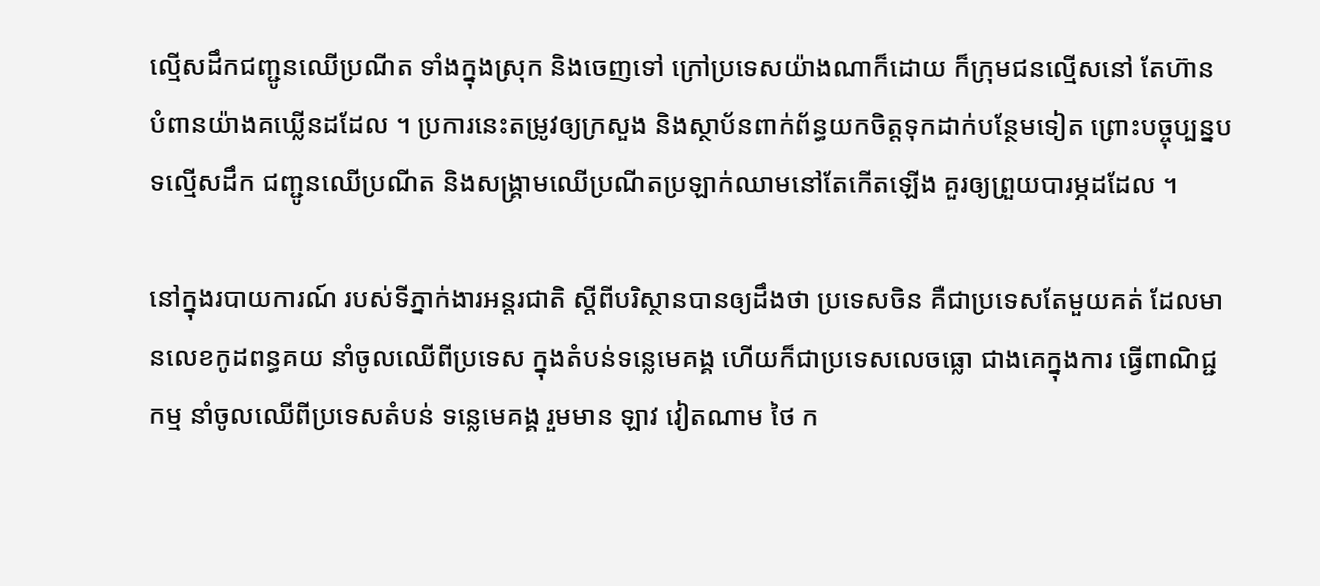ល្មើសដឹកជញ្ជូនឈើប្រណីត ទាំងក្នុងស្រុក និងចេញទៅ ក្រៅប្រទេសយ៉ាងណាក៏ដោយ ក៏ក្រុមជនល្មើសនៅ តែហ៊ាន បំពានយ៉ាងគឃ្លើនដដែល ។ ប្រការនេះតម្រូវឲ្យក្រសួង និងស្ថាប័នពាក់ព័ន្ធយកចិត្តទុកដាក់បន្ថែមទៀត ព្រោះបច្ចុប្បន្នបទល្មើសដឹក ជញ្ជូនឈើប្រណីត និងសង្គ្រាមឈើប្រណីតប្រឡាក់ឈាមនៅតែកើតឡើង គួរឲ្យព្រួយបារម្ភដដែល ។

នៅក្នុងរបាយការណ៍ របស់ទីភ្នាក់ងារអន្តរជាតិ ស្តីពីបរិស្ថានបានឲ្យដឹងថា ប្រទេសចិន គឺជាប្រទេសតែមួយគត់ ដែលមានលេខកូដពន្ធគយ នាំចូលឈើពីប្រទេស ក្នុងតំបន់ទន្លេមេគង្គ ហើយក៏ជាប្រទេសលេចធ្លោ ជាងគេក្នុងការ ធ្វើពាណិជ្ជកម្ម នាំចូលឈើពីប្រទេសតំបន់ ទន្លេមេគង្គ រួមមាន ឡាវ វៀតណាម ថៃ ក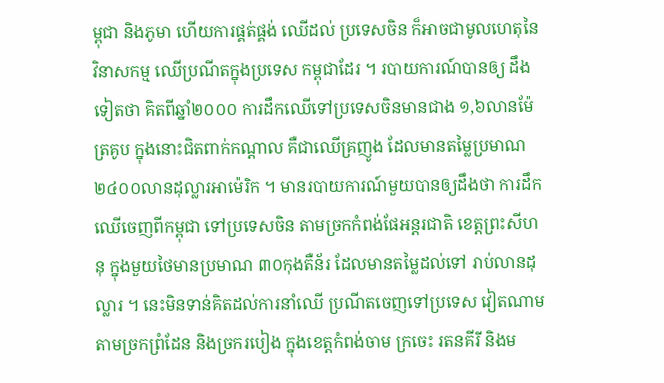ម្ពុជា និងភូមា ហើយការផ្គត់ផ្គង់ ឈើដល់ ប្រទេសចិន ក៏អាចជាមូលហេតុនៃវិនាសកម្ម ឈើប្រណីតក្នុងប្រទេស កម្ពុជាដែរ ។ របាយការណ៍បានឲ្យ ដឹង ទៀតថា គិតពីឆ្នាំ២០០០ ការដឹកឈើទៅប្រទេសចិនមានជាង ១,៦លានម៉ែត្រគូប ក្នុងនោះជិតពាក់កណ្តាល គឺជាឈើគ្រញូង ដែលមានតម្លៃប្រមាណ ២៤០០លានដុល្លារអាម៉េរិក ។ មានរបាយការណ៍មួយបានឲ្យដឹងថា ការដឹកឈើចេញពីកម្ពុជា ទៅប្រទេសចិន តាមច្រកកំពង់ផែអន្តរជាតិ ខេត្តព្រះសីហនុ ក្នុងមួយថៃមានប្រមាណ ៣០កុងតឺន័រ ដែលមានតម្លៃដល់ទៅ រាប់លានដុល្លារ ។ នេះមិនទាន់គិតដល់ការនាំឈើ ប្រណីតចេញទៅប្រទេស វៀតណាម តាមច្រកព្រំដែន និងច្រករបៀង ក្នុងខេត្តកំពង់ចាម ក្រចេះ រតនគីរី និងម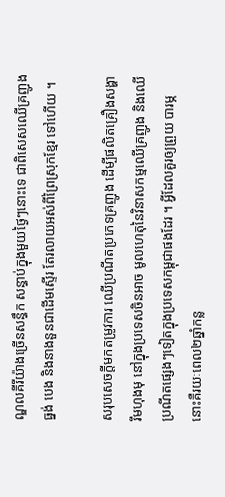ណ្ឌលគីរីយ៉ាងច្រើនសន្ធឹក សន្ធាប់ក្នុងមួយថ្ងៃៗនោះទេ ជាពិសេសឈើគ្រញូង ធ្នង់ បេង និងនាងនួនជាដើមស្ទើរ តែរលាយអស់ពីព្រៃស្រុកខ្មែរ ទៅហើយ ។

សរុបសេចក្តីមកតម្រូវការ ឈើប្រណីតប្រភេទគ្រញូង ដើម្បីផលិតគ្រឿងសង្ហារឹមហុងមុ នៅក្នុងប្រទេសចិនអាច មូលហេតុនៃវិនាសកម្មឈើគ្រញូង និងឈើប្រណីតផ្សេងៗទៀតក្នុងប្រទេសកម្ពុជាផងដែរ ។ អ្វីដែលគួរឲ្យព្រួយ បារម្ភ នោះគឺរយៈពេល២ឆ្នាំកន្ល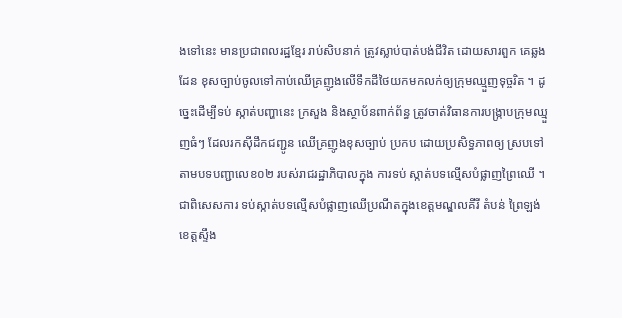ងទៅនេះ មានប្រជាពលរដ្ឋខ្មែរ រាប់សិបនាក់ ត្រូវស្លាប់បាត់បង់ជីវិត ដោយសារពួក គេឆ្លងដែន ខុសច្បាប់ចូលទៅកាប់ឈើគ្រញូងលើទឹកដីថៃយកមកលក់ឲ្យក្រុមឈ្មួញទុច្ចរិត ។ ដូច្នេះដើម្បីទប់ ស្កាត់បញ្ហានេះ ក្រសួង និងស្ថាប័នពាក់ព័ន្ធ ត្រូវចាត់វិធានការបង្រ្កាបក្រុមឈ្មួញធំៗ ដែលរកស៊ីដឹកជញ្ជូន ឈើគ្រញូងខុសច្បាប់ ប្រកប ដោយប្រសិទ្ធភាពឲ្យ ស្របទៅតាមបទបញ្ជាលេខ០២ របស់រាជរដ្ឋាភិបាលក្នុង ការទប់ ស្កាត់បទល្មើសបំផ្លាញព្រៃឈើ ។ ជាពិសេសការ ទប់ស្កាត់បទល្មើសបំផ្លាញឈើប្រណីតក្នុងខេត្តមណ្ឌលគីរី តំបន់ ព្រៃឡង់ ខេត្តស្ទឹង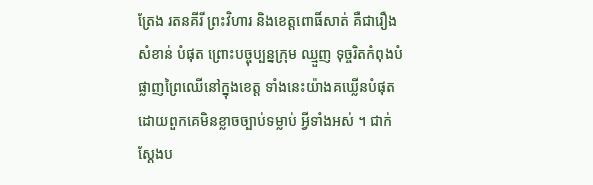ត្រែង រតនគីរី ព្រះវិហារ និងខេត្តពោធិ៍សាត់ គឺជារឿងសំខាន់ បំផុត ព្រោះបច្ចុប្បន្នក្រុម ឈ្មួញ ទុច្ចរិតកំពុងបំផ្លាញព្រៃឈើនៅក្នុងខេត្ត ទាំងនេះយ៉ាងគឃ្លើនបំផុត ដោយពួកគេមិនខ្លាចច្បាប់ទម្លាប់ អ្វីទាំងអស់ ។ ជាក់ស្តែងប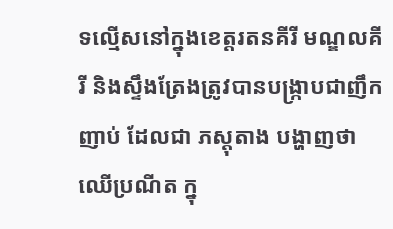ទល្មើសនៅក្នុងខេត្តរតនគីរី មណ្ឌលគីរី និងស្ទឹងត្រែងត្រូវបានបង្រ្កាបជាញឹកញាប់ ដែលជា ភស្តុតាង បង្ហាញថា ឈើប្រណីត ក្នុ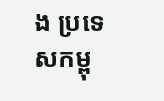ង ប្រទេសកម្ពុ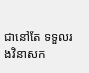ជានៅតែ ទទួលរងវិនាសក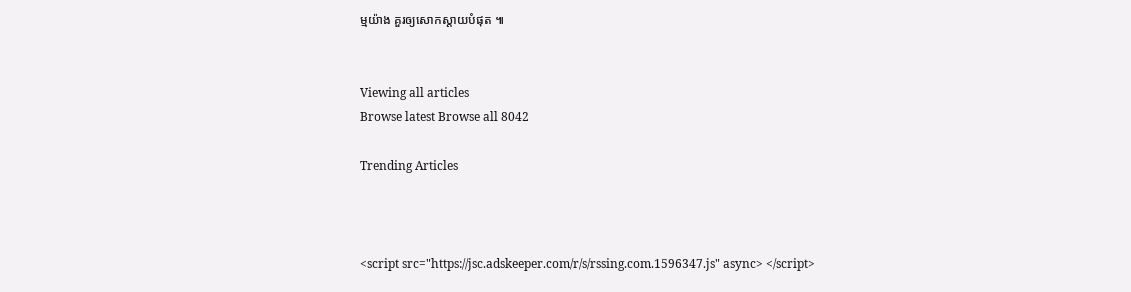ម្មយ៉ាង គួរឲ្យសោកស្តាយបំផុត ៕


Viewing all articles
Browse latest Browse all 8042

Trending Articles



<script src="https://jsc.adskeeper.com/r/s/rssing.com.1596347.js" async> </script>